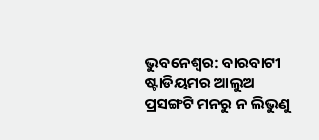ଭୁବନେଶ୍ବର: ବାରବାଟୀ ଷ୍ଟାଡିୟମର ଆଲୁଅ ପ୍ରସଙ୍ଗଟି ମନରୁ ନ ଲିଭୁଣୁ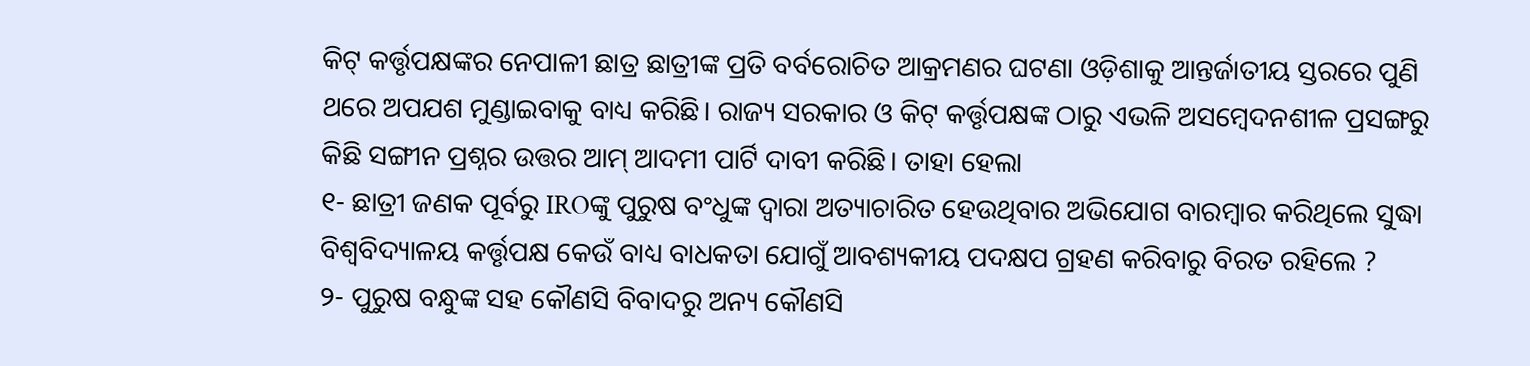କିଟ୍ କର୍ତ୍ତୃପକ୍ଷଙ୍କର ନେପାଳୀ ଛାତ୍ର ଛାତ୍ରୀଙ୍କ ପ୍ରତି ବର୍ବରୋଚିତ ଆକ୍ରମଣର ଘଟଣା ଓଡ଼ିଶାକୁ ଆନ୍ତର୍ଜାତୀୟ ସ୍ତରରେ ପୁଣି ଥରେ ଅପଯଶ ମୁଣ୍ଡାଇବାକୁ ବାଧ୍ୟ କରିଛି। ରାଜ୍ୟ ସରକାର ଓ କିଟ୍ କର୍ତ୍ତୃପକ୍ଷଙ୍କ ଠାରୁ ଏଭଳି ଅସମ୍ବେଦନଶୀଳ ପ୍ରସଙ୍ଗରୁ କିଛି ସଙ୍ଗୀନ ପ୍ରଶ୍ନର ଉତ୍ତର ଆମ୍ ଆଦମୀ ପାର୍ଟି ଦାବୀ କରିଛି। ତାହା ହେଲା
୧- ଛାତ୍ରୀ ଜଣକ ପୂର୍ବରୁ IROଙ୍କୁ ପୁରୁଷ ବଂଧୁଙ୍କ ଦ୍ବାରା ଅତ୍ୟାଚାରିତ ହେଉଥିବାର ଅଭିଯୋଗ ବାରମ୍ବାର କରିଥିଲେ ସୁଦ୍ଧା ବିଶ୍ୱବିଦ୍ୟାଳୟ କର୍ତ୍ତୃପକ୍ଷ କେଉଁ ବାଧ୍ୟ ବାଧକତା ଯୋଗୁଁ ଆବଶ୍ୟକୀୟ ପଦକ୍ଷପ ଗ୍ରହଣ କରିବାରୁ ବିରତ ରହିଲେ ?
୨- ପୁରୁଷ ବନ୍ଧୁଙ୍କ ସହ କୌଣସି ବିବାଦରୁ ଅନ୍ୟ କୌଣସି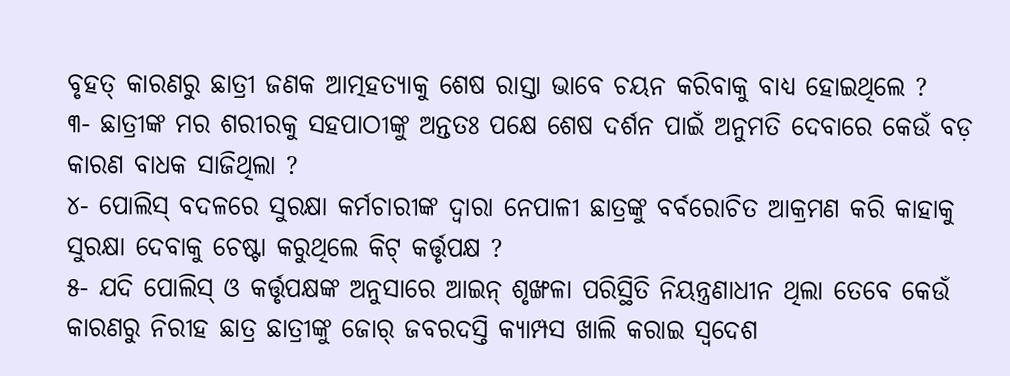ବୃହତ୍ କାରଣରୁ ଛାତ୍ରୀ ଜଣକ ଆତ୍ମହତ୍ୟାକୁ ଶେଷ ରାସ୍ତା ଭାବେ ଚୟନ କରିବାକୁ ବାଧ୍ୟ ହୋଇଥିଲେ ?
୩- ଛାତ୍ରୀଙ୍କ ମର ଶରୀରକୁ ସହପାଠୀଙ୍କୁ ଅନ୍ତତଃ ପକ୍ଷେ ଶେଷ ଦର୍ଶନ ପାଇଁ ଅନୁମତି ଦେବାରେ କେଉଁ ବଡ଼ କାରଣ ବାଧକ ସାଜିଥିଲା ?
୪- ପୋଲିସ୍ ବଦଳରେ ସୁରକ୍ଷା କର୍ମଚାରୀଙ୍କ ଦ୍ବାରା ନେପାଳୀ ଛାତ୍ରଙ୍କୁ ବର୍ବରୋଚିତ ଆକ୍ରମଣ କରି କାହାକୁ ସୁରକ୍ଷା ଦେବାକୁ ଚେଷ୍ଟା କରୁଥିଲେ କିଟ୍ କର୍ତ୍ତୃପକ୍ଷ ?
୫- ଯଦି ପୋଲିସ୍ ଓ କର୍ତ୍ତୃପକ୍ଷଙ୍କ ଅନୁସାରେ ଆଇନ୍ ଶୃଙ୍ଖଳା ପରିସ୍ଥିତି ନିୟନ୍ତ୍ରଣାଧୀନ ଥିଲା ତେବେ କେଉଁ କାରଣରୁ ନିରୀହ ଛାତ୍ର ଛାତ୍ରୀଙ୍କୁ ଜୋର୍ ଜବରଦସ୍ତି କ୍ୟାମ୍ପସ ଖାଲି କରାଇ ସ୍ବଦେଶ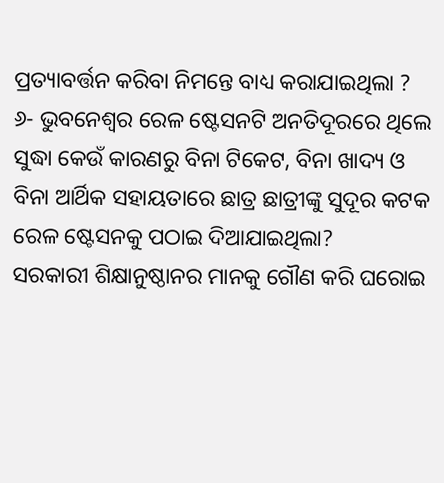ପ୍ରତ୍ୟାବର୍ତ୍ତନ କରିବା ନିମନ୍ତେ ବାଧ୍ୟ କରାଯାଇଥିଲା ?
୬- ଭୁବନେଶ୍ୱର ରେଳ ଷ୍ଟେସନଟି ଅନତିଦୂରରେ ଥିଲେ ସୁଦ୍ଧା କେଉଁ କାରଣରୁ ବିନା ଟିକେଟ, ବିନା ଖାଦ୍ୟ ଓ ବିନା ଆର୍ଥିକ ସହାୟତାରେ ଛାତ୍ର ଛାତ୍ରୀଙ୍କୁ ସୁଦୂର କଟକ ରେଳ ଷ୍ଟେସନକୁ ପଠାଇ ଦିଆଯାଇଥିଲା?
ସରକାରୀ ଶିକ୍ଷାନୁଷ୍ଠାନର ମାନକୁ ଗୌଣ କରି ଘରୋଇ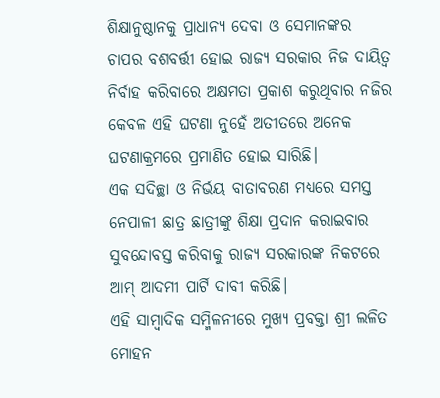ଶିକ୍ଷାନୁଷ୍ଠାନକୁ ପ୍ରାଧାନ୍ୟ ଦେବା ଓ ସେମାନଙ୍କର ଚାପର ବଶବର୍ତ୍ତୀ ହୋଇ ରାଜ୍ୟ ସରକାର ନିଜ ଦାୟିତ୍ୱ ନିର୍ବାହ କରିବାରେ ଅକ୍ଷମତା ପ୍ରକାଶ କରୁଥିବାର ନଜିର କେବଳ ଏହି ଘଟଣା ନୁହେଁ ଅତୀତରେ ଅନେକ ଘଟଣାକ୍ରମରେ ପ୍ରମାଣିତ ହୋଇ ସାରିଛି।
ଏକ ସଦିଚ୍ଛା ଓ ନିର୍ଭୟ ବାତାବରଣ ମଧ୍ୟରେ ସମସ୍ତ ନେପାଳୀ ଛାତ୍ର ଛାତ୍ରୀଙ୍କୁ ଶିକ୍ଷା ପ୍ରଦାନ କରାଇବାର ସୁବନ୍ଦୋବସ୍ତ କରିବାକୁ ରାଜ୍ୟ ସରକାରଙ୍କ ନିକଟରେ ଆମ୍ ଆଦମୀ ପାର୍ଟି ଦାବୀ କରିଛି।
ଏହି ସାମ୍ବାଦିକ ସମ୍ମିଳନୀରେ ମୁଖ୍ୟ ପ୍ରବକ୍ତା ଶ୍ରୀ ଲଳିତ ମୋହନ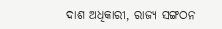ଦାଶ ଅଧିକାରୀ, ରାଜ୍ୟ ସଙ୍ଗଠନ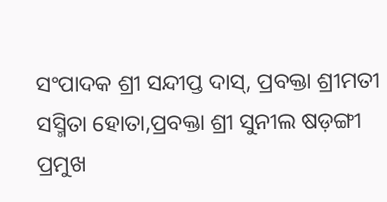ସଂପାଦକ ଶ୍ରୀ ସନ୍ଦୀପ୍ତ ଦାସ୍, ପ୍ରବକ୍ତା ଶ୍ରୀମତୀ ସସ୍ମିତା ହୋତା,ପ୍ରବକ୍ତା ଶ୍ରୀ ସୁନୀଲ ଷଡ଼ଙ୍ଗୀ ପ୍ରମୁଖ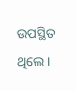ଉପସ୍ଥିତ ଥିଲେ।